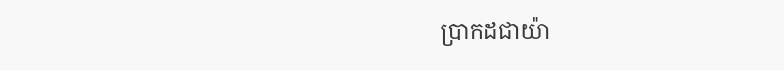ប្រាកដជាយ៉ា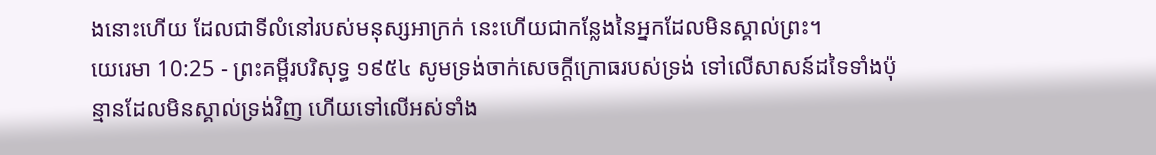ងនោះហើយ ដែលជាទីលំនៅរបស់មនុស្សអាក្រក់ នេះហើយជាកន្លែងនៃអ្នកដែលមិនស្គាល់ព្រះ។
យេរេមា 10:25 - ព្រះគម្ពីរបរិសុទ្ធ ១៩៥៤ សូមទ្រង់ចាក់សេចក្ដីក្រោធរបស់ទ្រង់ ទៅលើសាសន៍ដទៃទាំងប៉ុន្មានដែលមិនស្គាល់ទ្រង់វិញ ហើយទៅលើអស់ទាំង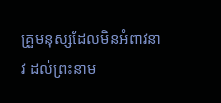គ្រួមនុស្សដែលមិនអំពាវនាវ ដល់ព្រះនាម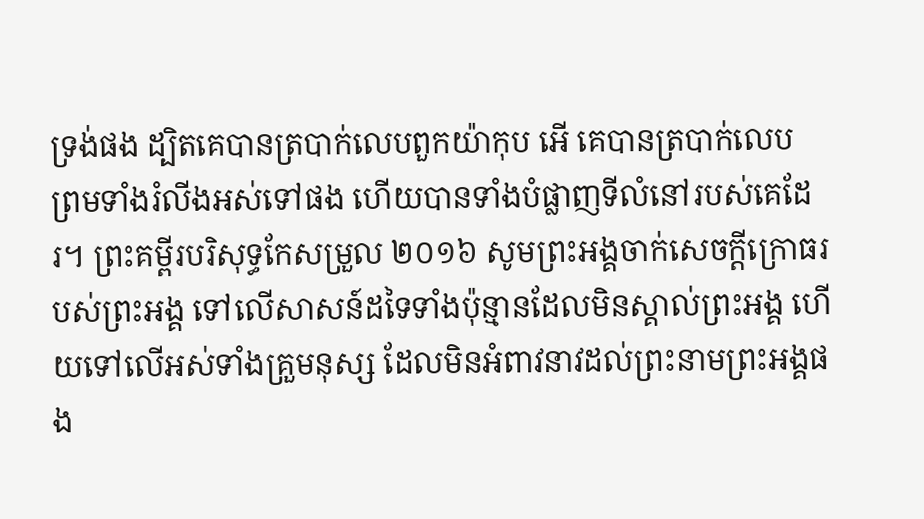ទ្រង់ផង ដ្បិតគេបានត្របាក់លេបពួកយ៉ាកុប អើ គេបានត្របាក់លេប ព្រមទាំងរំលីងអស់ទៅផង ហើយបានទាំងបំផ្លាញទីលំនៅរបស់គេដែរ។ ព្រះគម្ពីរបរិសុទ្ធកែសម្រួល ២០១៦ សូមព្រះអង្គចាក់សេចក្ដីក្រោធរបស់ព្រះអង្គ ទៅលើសាសន៍ដទៃទាំងប៉ុន្មានដែលមិនស្គាល់ព្រះអង្គ ហើយទៅលើអស់ទាំងគ្រួមនុស្ស ដែលមិនអំពាវនាវដល់ព្រះនាមព្រះអង្គផង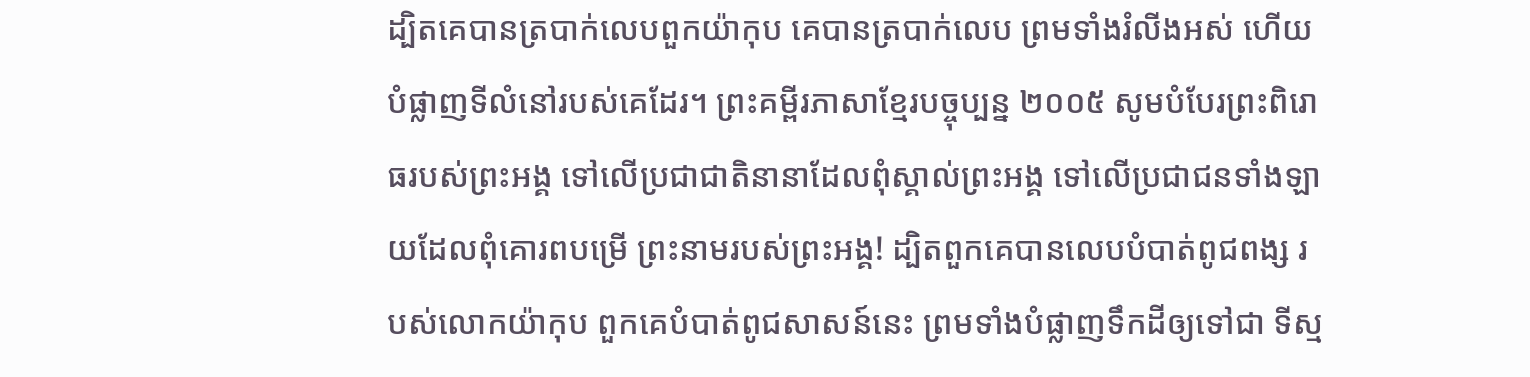ដ្បិតគេបានត្របាក់លេបពួកយ៉ាកុប គេបានត្របាក់លេប ព្រមទាំងរំលីងអស់ ហើយបំផ្លាញទីលំនៅរបស់គេដែរ។ ព្រះគម្ពីរភាសាខ្មែរបច្ចុប្បន្ន ២០០៥ សូមបំបែរព្រះពិរោធរបស់ព្រះអង្គ ទៅលើប្រជាជាតិនានាដែលពុំស្គាល់ព្រះអង្គ ទៅលើប្រជាជនទាំងឡាយដែលពុំគោរពបម្រើ ព្រះនាមរបស់ព្រះអង្គ! ដ្បិតពួកគេបានលេបបំបាត់ពូជពង្ស របស់លោកយ៉ាកុប ពួកគេបំបាត់ពូជសាសន៍នេះ ព្រមទាំងបំផ្លាញទឹកដីឲ្យទៅជា ទីស្ម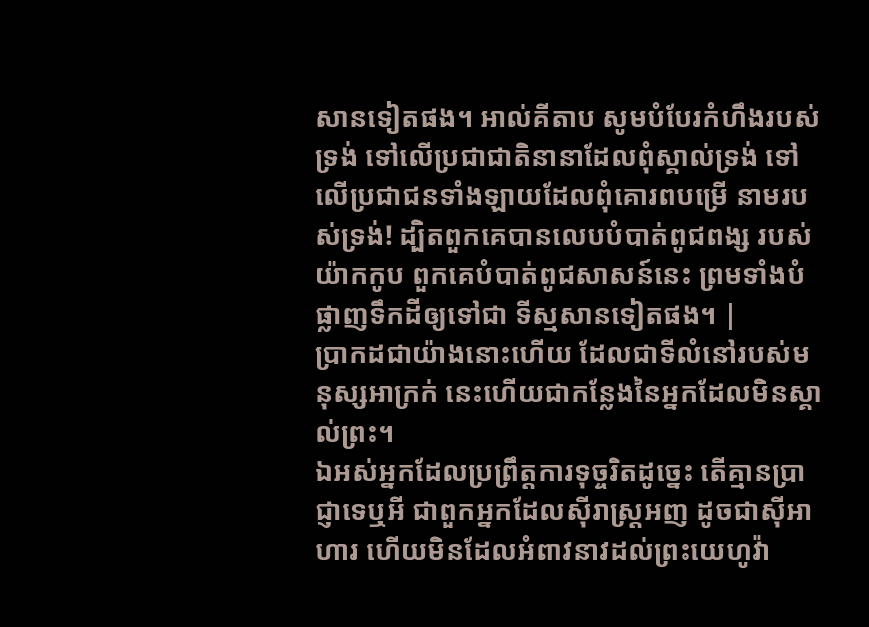សានទៀតផង។ អាល់គីតាប សូមបំបែរកំហឹងរបស់ទ្រង់ ទៅលើប្រជាជាតិនានាដែលពុំស្គាល់ទ្រង់ ទៅលើប្រជាជនទាំងឡាយដែលពុំគោរពបម្រើ នាមរបស់ទ្រង់! ដ្បិតពួកគេបានលេបបំបាត់ពូជពង្ស របស់យ៉ាកកូប ពួកគេបំបាត់ពូជសាសន៍នេះ ព្រមទាំងបំផ្លាញទឹកដីឲ្យទៅជា ទីស្មសានទៀតផង។ |
ប្រាកដជាយ៉ាងនោះហើយ ដែលជាទីលំនៅរបស់មនុស្សអាក្រក់ នេះហើយជាកន្លែងនៃអ្នកដែលមិនស្គាល់ព្រះ។
ឯអស់អ្នកដែលប្រព្រឹត្តការទុច្ចរិតដូច្នេះ តើគ្មានប្រាជ្ញាទេឬអី ជាពួកអ្នកដែលស៊ីរាស្ត្រអញ ដូចជាស៊ីអាហារ ហើយមិនដែលអំពាវនាវដល់ព្រះយេហូវ៉ា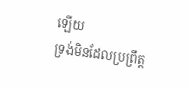ឡើយ
ទ្រង់មិនដែលប្រព្រឹត្ត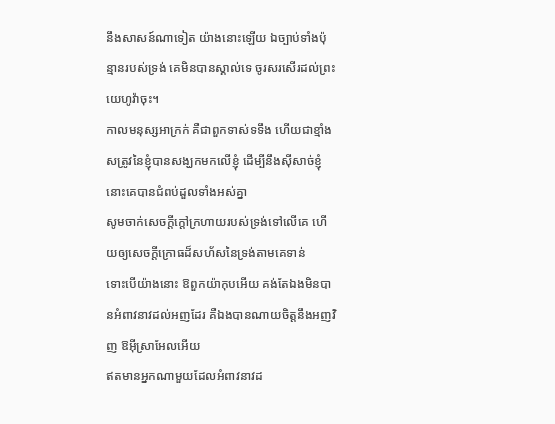នឹងសាសន៍ណាទៀត យ៉ាងនោះឡើយ ឯច្បាប់ទាំងប៉ុន្មានរបស់ទ្រង់ គេមិនបានស្គាល់ទេ ចូរសរសើរដល់ព្រះយេហូវ៉ាចុះ។
កាលមនុស្សអាក្រក់ គឺជាពួកទាស់ទទឹង ហើយជាខ្មាំងសត្រូវនៃខ្ញុំបានសង្ឃកមកលើខ្ញុំ ដើម្បីនឹងស៊ីសាច់ខ្ញុំ នោះគេបានជំពប់ដួលទាំងអស់គ្នា
សូមចាក់សេចក្ដីក្តៅក្រហាយរបស់ទ្រង់ទៅលើគេ ហើយឲ្យសេចក្ដីក្រោធដ៏សហ័សនៃទ្រង់តាមគេទាន់
ទោះបើយ៉ាងនោះ ឱពួកយ៉ាកុបអើយ គង់តែឯងមិនបានអំពាវនាវដល់អញដែរ គឺឯងបានណាយចិត្តនឹងអញវិញ ឱអ៊ីស្រាអែលអើយ
ឥតមានអ្នកណាមួយដែលអំពាវនាវដ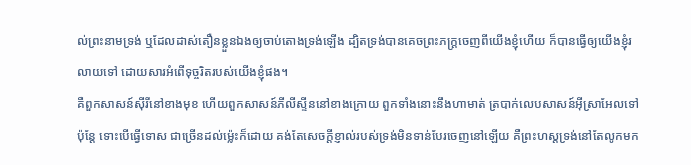ល់ព្រះនាមទ្រង់ ឬដែលដាស់តឿនខ្លួនឯងឲ្យចាប់តោងទ្រង់ឡើង ដ្បិតទ្រង់បានគេចព្រះភក្ត្រចេញពីយើងខ្ញុំហើយ ក៏បានធ្វើឲ្យយើងខ្ញុំរលាយទៅ ដោយសារអំពើទុច្ចរិតរបស់យើងខ្ញុំផង។
គឺពួកសាសន៍ស៊ីរីនៅខាងមុខ ហើយពួកសាសន៍ភីលីស្ទីននៅខាងក្រោយ ពួកទាំងនោះនឹងហាមាត់ ត្របាក់លេបសាសន៍អ៊ីស្រាអែលទៅ ប៉ុន្តែ ទោះបើធ្វើទោស ជាច្រើនដល់ម៉្លេះក៏ដោយ គង់តែសេចក្ដីខ្ញាល់របស់ទ្រង់មិនទាន់បែរចេញនៅឡើយ គឺព្រះហស្តទ្រង់នៅតែលូកមក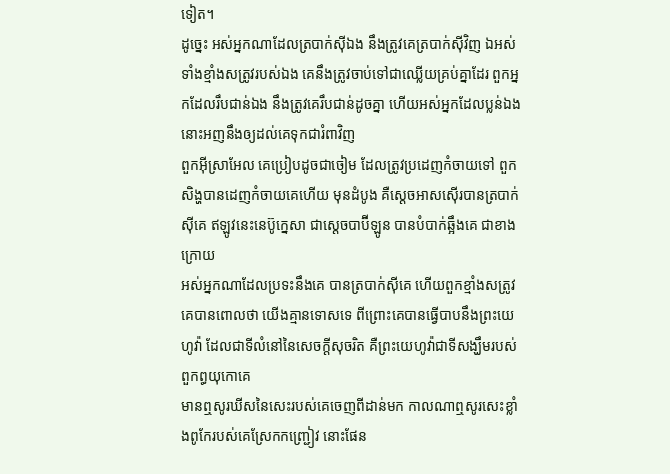ទៀត។
ដូច្នេះ អស់អ្នកណាដែលត្របាក់ស៊ីឯង នឹងត្រូវគេត្របាក់ស៊ីវិញ ឯអស់ទាំងខ្មាំងសត្រូវរបស់ឯង គេនឹងត្រូវចាប់ទៅជាឈ្លើយគ្រប់គ្នាដែរ ពួកអ្នកដែលរឹបជាន់ឯង នឹងត្រូវគេរឹបជាន់ដូចគ្នា ហើយអស់អ្នកដែលប្លន់ឯង នោះអញនឹងឲ្យដល់គេទុកជារំពាវិញ
ពួកអ៊ីស្រាអែល គេប្រៀបដូចជាចៀម ដែលត្រូវប្រដេញកំចាយទៅ ពួកសិង្ហបានដេញកំចាយគេហើយ មុនដំបូង គឺស្តេចអាសស៊ើរបានត្របាក់ស៊ីគេ ឥឡូវនេះនេប៊ូក្នេសា ជាស្តេចបាប៊ីឡូន បានបំបាក់ឆ្អឹងគេ ជាខាងក្រោយ
អស់អ្នកណាដែលប្រទះនឹងគេ បានត្របាក់ស៊ីគេ ហើយពួកខ្មាំងសត្រូវគេបានពោលថា យើងគ្មានទោសទេ ពីព្រោះគេបានធ្វើបាបនឹងព្រះយេហូវ៉ា ដែលជាទីលំនៅនៃសេចក្ដីសុចរិត គឺព្រះយេហូវ៉ាជាទីសង្ឃឹមរបស់ពួកព្ធយុកោគេ
មានឮសូរឃីសនៃសេះរបស់គេចេញពីដាន់មក កាលណាឮសូរសេះខ្លាំងពូកែរបស់គេស្រែកកញ្ជ្រៀវ នោះផែន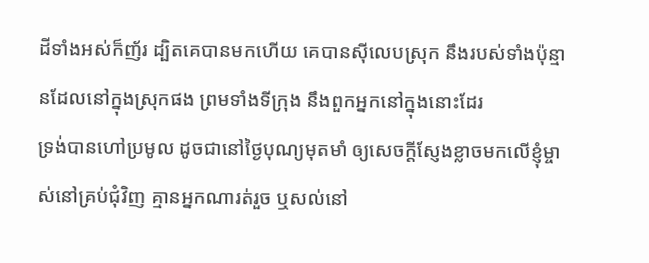ដីទាំងអស់ក៏ញ័រ ដ្បិតគេបានមកហើយ គេបានស៊ីលេបស្រុក នឹងរបស់ទាំងប៉ុន្មានដែលនៅក្នុងស្រុកផង ព្រមទាំងទីក្រុង នឹងពួកអ្នកនៅក្នុងនោះដែរ
ទ្រង់បានហៅប្រមូល ដូចជានៅថ្ងៃបុណ្យមុតមាំ ឲ្យសេចក្ដីស្ញែងខ្លាចមកលើខ្ញុំម្ចាស់នៅគ្រប់ជុំវិញ គ្មានអ្នកណារត់រួច ឬសល់នៅ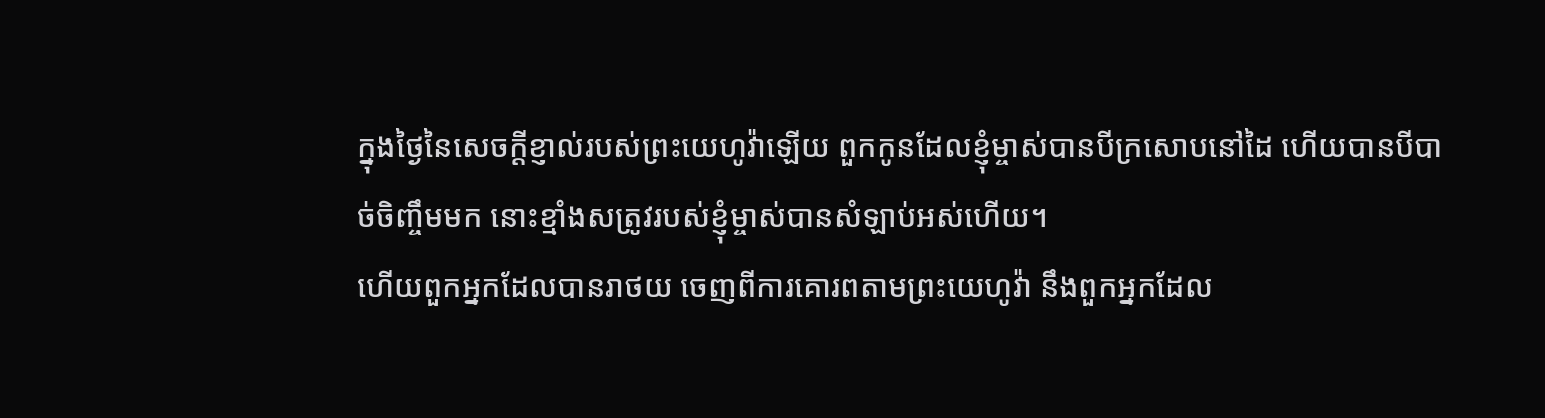ក្នុងថ្ងៃនៃសេចក្ដីខ្ញាល់របស់ព្រះយេហូវ៉ាឡើយ ពួកកូនដែលខ្ញុំម្ចាស់បានបីក្រសោបនៅដៃ ហើយបានបីបាច់ចិញ្ចឹមមក នោះខ្មាំងសត្រូវរបស់ខ្ញុំម្ចាស់បានសំឡាប់អស់ហើយ។
ហើយពួកអ្នកដែលបានរាថយ ចេញពីការគោរពតាមព្រះយេហូវ៉ា នឹងពួកអ្នកដែល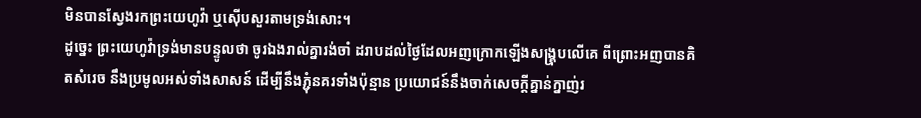មិនបានស្វែងរកព្រះយេហូវ៉ា ឬស៊ើបសួរតាមទ្រង់សោះ។
ដូច្នេះ ព្រះយេហូវ៉ាទ្រង់មានបន្ទូលថា ចូរឯងរាល់គ្នារង់ចាំ ដរាបដល់ថ្ងៃដែលអញក្រោកឡើងសង្គ្រុបលើគេ ពីព្រោះអញបានគិតសំរេច នឹងប្រមូលអស់ទាំងសាសន៍ ដើម្បីនឹងភ្ជុំនគរទាំងប៉ុន្មាន ប្រយោជន៍នឹងចាក់សេចក្ដីគ្នាន់ក្នាញ់រ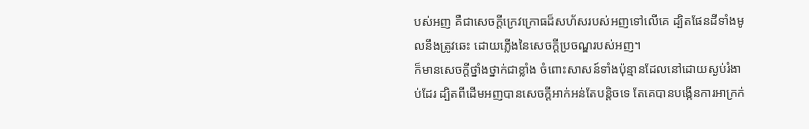បស់អញ គឺជាសេចក្ដីក្រេវក្រោធដ៏សហ័សរបស់អញទៅលើគេ ដ្បិតផែនដីទាំងមូលនឹងត្រូវឆេះ ដោយភ្លើងនៃសេចក្ដីប្រចណ្ឌរបស់អញ។
ក៏មានសេចក្ដីថ្នាំងថ្នាក់ជាខ្លាំង ចំពោះសាសន៍ទាំងប៉ុន្មានដែលនៅដោយស្ងប់រំងាប់ដែរ ដ្បិតពីដើមអញបានសេចក្ដីអាក់អន់តែបន្តិចទេ តែគេបានបង្កើនការអាក្រក់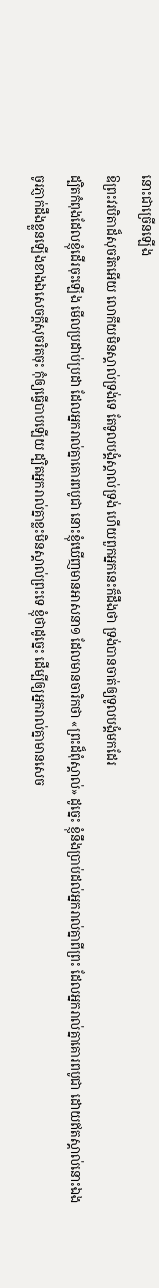នោះជាច្រើនឡើង
ឱព្រះវរបិតាដ៏សុចរិតអើយ លោកីយមិនស្គាល់ទ្រង់ទេ តែទូលបង្គំស្គាល់ទ្រង់ ហើយពួកអ្នកនេះក៏ដឹងថា ទ្រង់បានចាត់ឲ្យទូលបង្គំមកដែរ
ដ្បិតកំពុងដែលខ្ញុំដើរចុះឡើង មើលប្រដាប់ប្រដា ដែលអ្នករាល់គ្នាគោរពបូជា នោះខ្ញុំឃើញមានអាសនា១ ដែលមានចារិកថា «ព្រះដ៏ពុំស្គាល់» ដូច្នេះ ខ្ញុំនឹងប្រាប់ដល់អ្នករាល់គ្នាពីព្រះ ដែលអ្នករាល់គ្នាគោរពបូជា ដោយឥតស្គាល់នោះឯង
ចូរភ្ញាក់ដឹងខ្លួនឡើងខាងឯសេចក្ដីសុចរិតចុះ កុំឲ្យធ្វើបាបឡើយ ដ្បិតអ្នករាល់គ្នាខ្លះមិនស្គាល់ព្រះទេ ខ្ញុំថាដូច្នេះ ដើម្បីឲ្យអ្នករាល់គ្នាមានសេច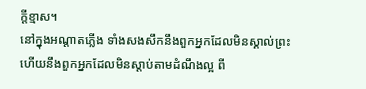ក្ដីខ្មាស។
នៅក្នុងអណ្តាតភ្លើង ទាំងសងសឹកនឹងពួកអ្នកដែលមិនស្គាល់ព្រះ ហើយនឹងពួកអ្នកដែលមិនស្តាប់តាមដំណឹងល្អ ពី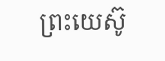ព្រះយេស៊ូ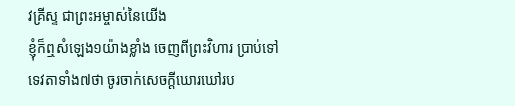វគ្រីស្ទ ជាព្រះអម្ចាស់នៃយើង
ខ្ញុំក៏ឮសំឡេង១យ៉ាងខ្លាំង ចេញពីព្រះវិហារ ប្រាប់ទៅទេវតាទាំង៧ថា ចូរចាក់សេចក្ដីឃោរឃៅរប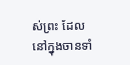ស់ព្រះ ដែលនៅក្នុងចានទាំ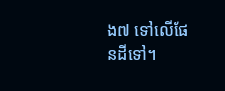ង៧ ទៅលើផែនដីទៅ។